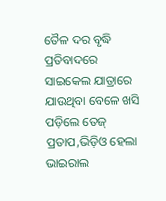ତୈଳ ଦର ବୃଦ୍ଧି ପ୍ରତିବାଦରେ ସାଇକେଲ ଯାତ୍ରାରେ ଯାଉଥିବା ବେଳେ ଖସି ପଡ଼ିଲେ ତେଜ୍‌ ପ୍ରତାପ,ଭିଡ଼ିଓ ହେଲା ଭାଇରାଲ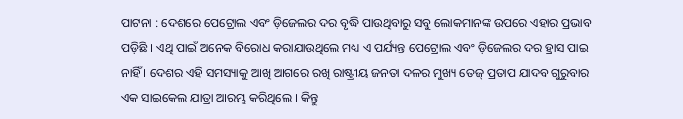ପାଟନା : ଦେଶରେ ପେଟ୍ରୋଲ ଏବଂ ଡ଼ିଜେଲର ଦର ବୃଦ୍ଧି ପାଉଥିବାରୁ ସବୁ ଲୋକମାନଙ୍କ ଉପରେ ଏହାର ପ୍ରଭାବ ପଡ଼ିଛି । ଏଥି ପାଇଁ ଅନେକ ବିରୋଧ କରାଯାଉଥିଲେ ମଧ୍ୟ ଏ ପର୍ଯ୍ୟନ୍ତ ପେଟ୍ରୋଲ ଏବଂ ଡ଼ିଜେଲର ଦର ହ୍ରାସ ପାଇ ନାହିଁ । ଦେଶର ଏହି ସମସ୍ୟାକୁ ଆଖି ଆଗରେ ରଖି ରାଷ୍ଟ୍ରୀୟ ଜନତା ଦଳର ମୁଖ୍ୟ ତେଜ୍‌ ପ୍ରତାପ ଯାଦବ ଗୁରୁବାର ଏକ ସାଇକେଲ ଯାତ୍ରା ଆରମ୍ଭ କରିଥିଲେ । କିନ୍ତୁ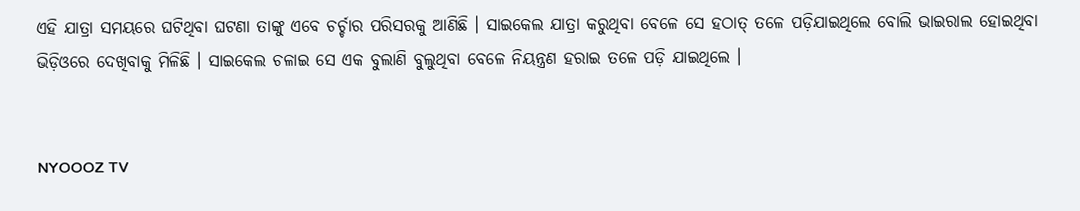ଏହି ଯାତ୍ରା ସମୟରେ ଘଟିଥିବା ଘଟଣା ତାଙ୍କୁ ଏବେ ଚର୍ଚ୍ଚାର ପରିସରକୁ ଆଣିଛି । ସାଇକେଲ ଯାତ୍ରା କରୁଥିବା ବେଳେ ସେ ହଠାତ୍‌ ତଳେ ପଡ଼ିଯାଇଥିଲେ ବୋଲି ଭାଇରାଲ ହୋଇଥିବା ଭିଡ଼ିଓରେ ଦେଖିବାକୁ ମିଳିଛି । ସାଇକେଲ ଚଳାଇ ସେ ଏକ ବୁଲାଣି ବୁଲୁଥିବା ବେଳେ ନିୟନ୍ତ୍ରଣ ହରାଇ ତଳେ ପଡ଼ି ଯାଇଥିଲେ ।


NYOOOZ TV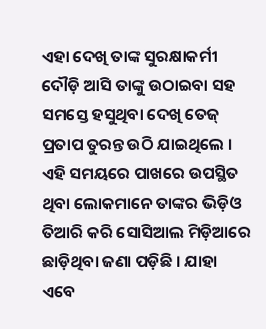ଏହା ଦେଖି ତାଙ୍କ ସୁରକ୍ଷାକର୍ମୀ ଦୌଡ଼ି ଆସି ତାଙ୍କୁ ଉଠାଇବା ସହ ସମସ୍ତେ ହସୁଥିବା ଦେଖି ତେଜ୍‌ ପ୍ରତାପ ତୁରନ୍ତ ଉଠି ଯାଇଥିଲେ । ଏହି ସମୟରେ ପାଖରେ ଉପସ୍ଥିତ ଥିବା ଲୋକମାନେ ତାଙ୍କର ଭିଡ଼ିଓ ତିଆରି କରି ସୋସିଆଲ ମିଡ଼ିଆରେ ଛାଡ଼ିଥିବା ଜଣା ପଡ଼ିଛି । ଯାହା ଏବେ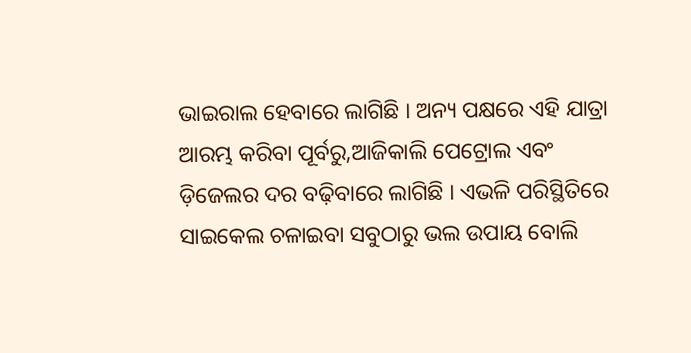ଭାଇରାଲ ହେବାରେ ଲାଗିଛି । ଅନ୍ୟ ପକ୍ଷରେ ଏହି ଯାତ୍ରା ଆରମ୍ଭ କରିବା ପୂର୍ବରୁ,ଆଜିକାଲି ପେଟ୍ରୋଲ ଏବଂ ଡ଼ିଜେଲର ଦର ବଢ଼ିବାରେ ଲାଗିଛି । ଏଭଳି ପରିସ୍ଥିତିରେ ସାଇକେଲ ଚଳାଇବା ସବୁଠାରୁ ଭଲ ଉପାୟ ବୋଲି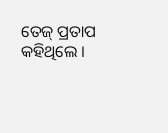ତେଜ୍‌ ପ୍ରତାପ କହିଥିଲେ ।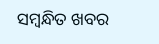ସମ୍ବନ୍ଧିତ ଖବର